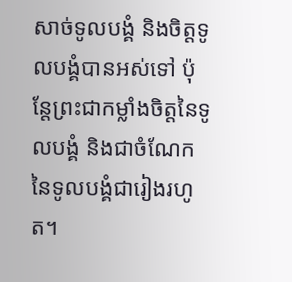សាច់ទូលបង្គំ និងចិត្តទូលបង្គំបានអស់ទៅ ប៉ុន្តែព្រះជាកម្លាំងចិត្តនៃទូលបង្គំ និងជាចំណែកនៃទូលបង្គំជារៀងរហូត។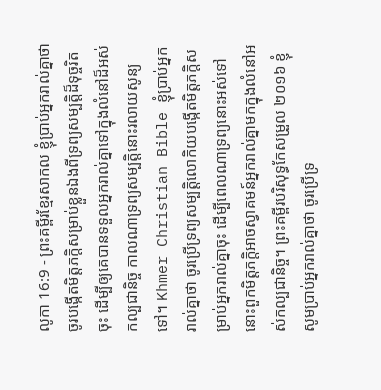លូកា 16:9 - ព្រះគម្ពីរខ្មែរសាកល ខ្ញុំប្រាប់អ្នករាល់គ្នាថា ចូរបង្កើតមិត្តភក្ដិសម្រាប់ខ្លួនឯងពីទ្រព្យសម្បត្តិដ៏ទុច្ចរិតចុះ ដើម្បីឲ្យគេបានទទួលអ្នករាល់គ្នាទៅក្នុងលំនៅដ៏អស់កល្បជានិច្ច កាលណាទ្រព្យសម្បត្តិនោះរលាយសូន្យទៅ។ Khmer Christian Bible ខ្ញុំប្រាប់អ្នករាល់គ្នាថា ចូរប្រើទ្រព្យសម្បត្ដិលោកិយបង្កើតមិត្ដភក្តិសម្រាប់អ្នករាល់គ្នាចុះ ដើម្បីពេលណាទ្រព្យនោះអស់ទៅ នោះពួកមិត្ដភក្ដិអាចស្វាគមន៍អ្នករាល់គ្នាមកក្នុងលំនៅអស់កល្បជានិច្ច។ ព្រះគម្ពីរបរិសុទ្ធកែសម្រួល ២០១៦ ខ្ញុំសូមប្រាប់អ្នករាល់គ្នាថា ចូរប្រើទ្រ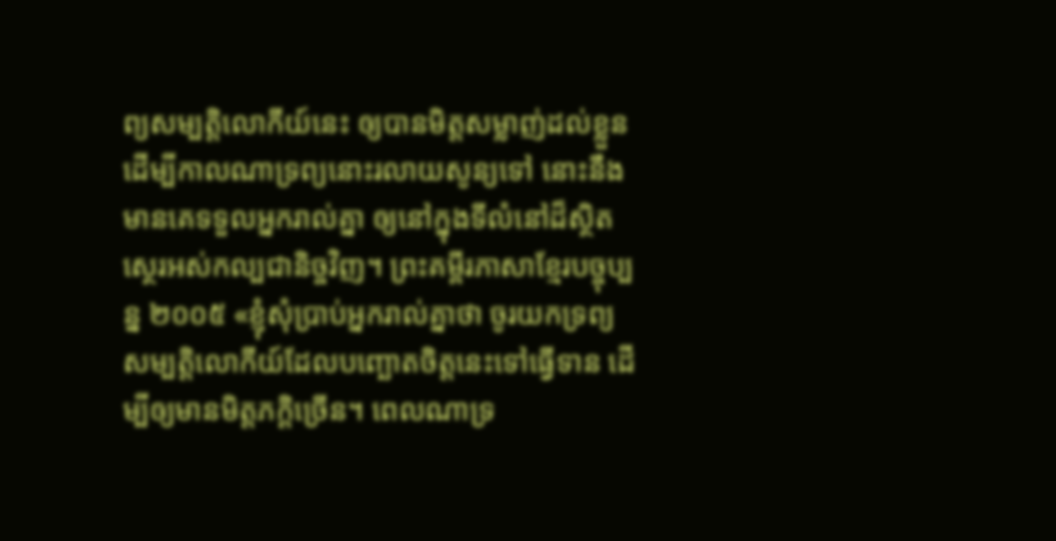ព្យសម្បត្តិលោកីយ៍នេះ ឲ្យបានមិត្តសម្លាញ់ដល់ខ្លួន ដើម្បីកាលណាទ្រព្យនោះរលាយសូន្យទៅ នោះនឹងមានគេទទួលអ្នករាល់គ្នា ឲ្យនៅក្នុងទីលំនៅដ៏ស្ថិតស្ថេរអស់កល្បជានិច្ចវិញ។ ព្រះគម្ពីរភាសាខ្មែរបច្ចុប្បន្ន ២០០៥ «ខ្ញុំសុំប្រាប់អ្នករាល់គ្នាថា ចូរយកទ្រព្យសម្បត្តិលោកីយ៍ដែលបញ្ឆោតចិត្តនេះទៅធ្វើទាន ដើម្បីឲ្យមានមិត្តភក្ដិច្រើន។ ពេលណាទ្រ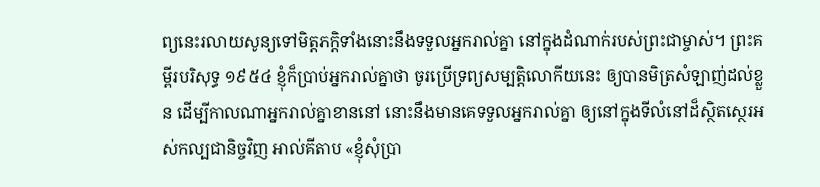ព្យនេះរលាយសូន្យទៅមិត្តភក្ដិទាំងនោះនឹងទទួលអ្នករាល់គ្នា នៅក្នុងដំណាក់របស់ព្រះជាម្ចាស់។ ព្រះគម្ពីរបរិសុទ្ធ ១៩៥៤ ខ្ញុំក៏ប្រាប់អ្នករាល់គ្នាថា ចូរប្រើទ្រព្យសម្បត្តិលោកីយនេះ ឲ្យបានមិត្រសំឡាញ់ដល់ខ្លួន ដើម្បីកាលណាអ្នករាល់គ្នាខាននៅ នោះនឹងមានគេទទួលអ្នករាល់គ្នា ឲ្យនៅក្នុងទីលំនៅដ៏ស្ថិតស្ថេរអស់កល្បជានិច្ចវិញ អាល់គីតាប «ខ្ញុំសុំប្រា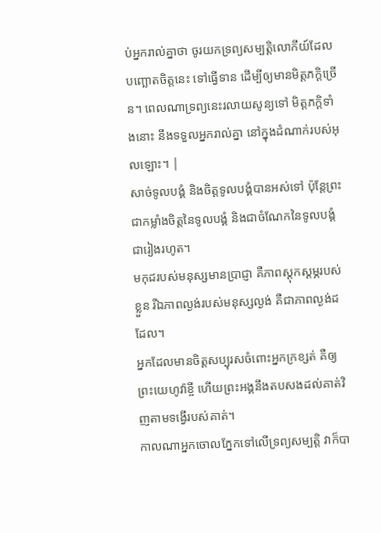ប់អ្នករាល់គ្នាថា ចូរយកទ្រព្យសម្បត្តិលោកីយ៍ដែលបញ្ឆោតចិត្ដនេះ ទៅធ្វើទាន ដើម្បីឲ្យមានមិត្ដភក្ដិច្រើន។ ពេលណាទ្រព្យនេះរលាយសូន្យទៅ មិត្ដភក្ដិទាំងនោះ នឹងទទួលអ្នករាល់គ្នា នៅក្នុងដំណាក់របស់អុលឡោះ។ |
សាច់ទូលបង្គំ និងចិត្តទូលបង្គំបានអស់ទៅ ប៉ុន្តែព្រះជាកម្លាំងចិត្តនៃទូលបង្គំ និងជាចំណែកនៃទូលបង្គំជារៀងរហូត។
មកុដរបស់មនុស្សមានប្រាជ្ញា គឺភាពស្ដុកស្ដម្ភរបស់ខ្លួន រីឯភាពល្ងង់របស់មនុស្សល្ងង់ គឺជាភាពល្ងង់ដដែល។
អ្នកដែលមានចិត្តសប្បុរសចំពោះអ្នកក្រខ្សត់ គឺឲ្យព្រះយេហូវ៉ាខ្ចី ហើយព្រះអង្គនឹងតបសងដល់គាត់វិញតាមទង្វើរបស់គាត់។
កាលណាអ្នកចោលភ្នែកទៅលើទ្រព្យសម្បត្តិ វាក៏បា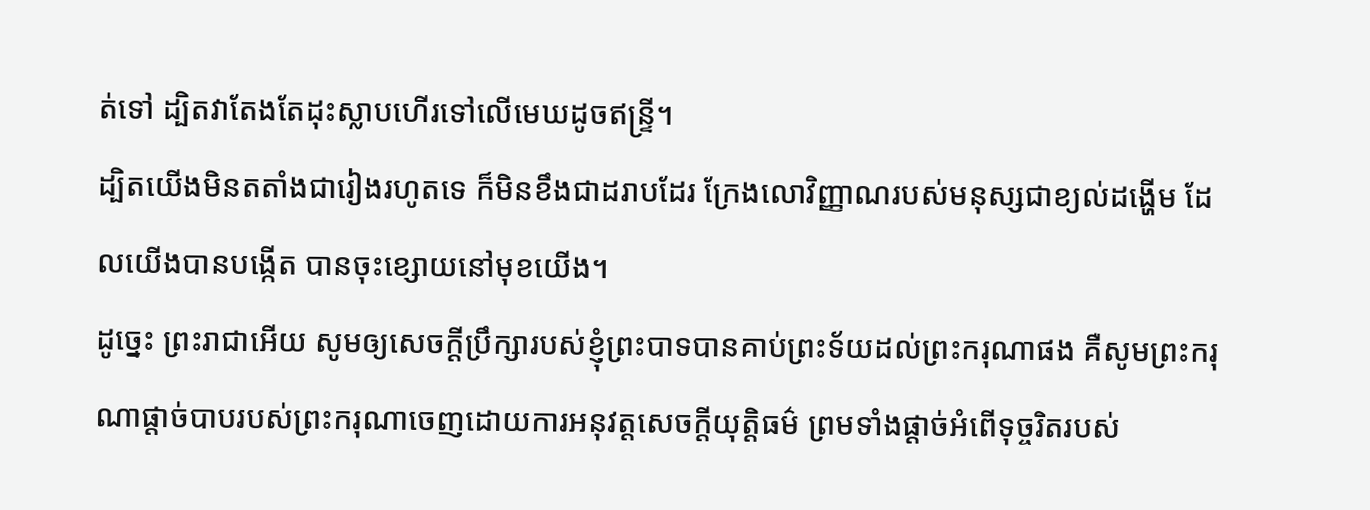ត់ទៅ ដ្បិតវាតែងតែដុះស្លាបហើរទៅលើមេឃដូចឥន្ទ្រី។
ដ្បិតយើងមិនតតាំងជារៀងរហូតទេ ក៏មិនខឹងជាដរាបដែរ ក្រែងលោវិញ្ញាណរបស់មនុស្សជាខ្យល់ដង្ហើម ដែលយើងបានបង្កើត បានចុះខ្សោយនៅមុខយើង។
ដូច្នេះ ព្រះរាជាអើយ សូមឲ្យសេចក្ដីប្រឹក្សារបស់ខ្ញុំព្រះបាទបានគាប់ព្រះទ័យដល់ព្រះករុណាផង គឺសូមព្រះករុណាផ្ដាច់បាបរបស់ព្រះករុណាចេញដោយការអនុវត្តសេចក្ដីយុត្តិធម៌ ព្រមទាំងផ្ដាច់អំពើទុច្ចរិតរបស់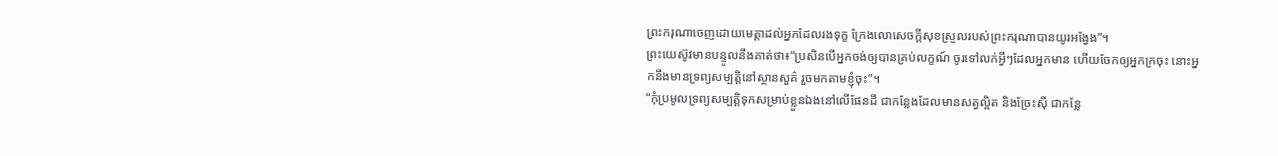ព្រះករុណាចេញដោយមេត្តាដល់អ្នកដែលរងទុក្ខ ក្រែងលោសេចក្ដីសុខស្រួលរបស់ព្រះករុណាបានយូរអង្វែង”។
ព្រះយេស៊ូវមានបន្ទូលនឹងគាត់ថា៖“ប្រសិនបើអ្នកចង់ឲ្យបានគ្រប់លក្ខណ៍ ចូរទៅលក់អ្វីៗដែលអ្នកមាន ហើយចែកឲ្យអ្នកក្រចុះ នោះអ្នកនឹងមានទ្រព្យសម្បត្តិនៅស្ថានសួគ៌ រួចមកតាមខ្ញុំចុះ”។
“កុំប្រមូលទ្រព្យសម្បត្តិទុកសម្រាប់ខ្លួនឯងនៅលើផែនដី ជាកន្លែងដែលមានសត្វល្អិត និងច្រែះស៊ី ជាកន្លែ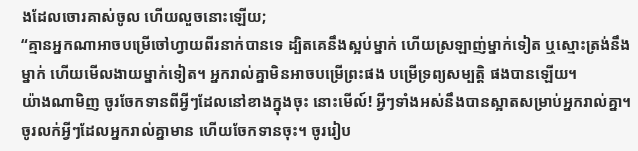ងដែលចោរគាស់ចូល ហើយលួចនោះឡើយ;
“គ្មានអ្នកណាអាចបម្រើចៅហ្វាយពីរនាក់បានទេ ដ្បិតគេនឹងស្អប់ម្នាក់ ហើយស្រឡាញ់ម្នាក់ទៀត ឬស្មោះត្រង់នឹងម្នាក់ ហើយមើលងាយម្នាក់ទៀត។ អ្នករាល់គ្នាមិនអាចបម្រើព្រះផង បម្រើទ្រព្យសម្បត្តិ ផងបានឡើយ។
យ៉ាងណាមិញ ចូរចែកទានពីអ្វីៗដែលនៅខាងក្នុងចុះ នោះមើល៍! អ្វីៗទាំងអស់នឹងបានស្អាតសម្រាប់អ្នករាល់គ្នា។
ចូរលក់អ្វីៗដែលអ្នករាល់គ្នាមាន ហើយចែកទានចុះ។ ចូររៀប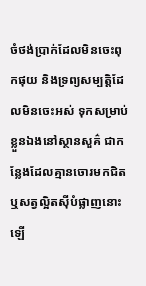ចំថង់ប្រាក់ដែលមិនចេះពុកផុយ និងទ្រព្យសម្បត្តិដែលមិនចេះអស់ ទុកសម្រាប់ខ្លួនឯងនៅស្ថានសួគ៌ ជាកន្លែងដែលគ្មានចោរមកជិត ឬសត្វល្អិតស៊ីបំផ្លាញនោះឡើ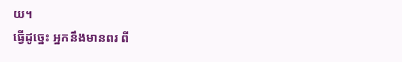យ។
ធ្វើដូច្នេះ អ្នកនឹងមានពរ ពី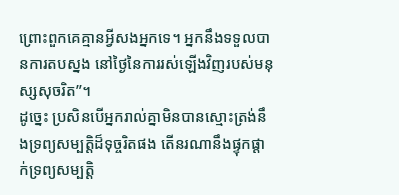ព្រោះពួកគេគ្មានអ្វីសងអ្នកទេ។ អ្នកនឹងទទួលបានការតបស្នង នៅថ្ងៃនៃការរស់ឡើងវិញរបស់មនុស្សសុចរិត”។
ដូច្នេះ ប្រសិនបើអ្នករាល់គ្នាមិនបានស្មោះត្រង់នឹងទ្រព្យសម្បត្តិដ៏ទុច្ចរិតផង តើនរណានឹងផ្ទុកផ្ដាក់ទ្រព្យសម្បត្តិ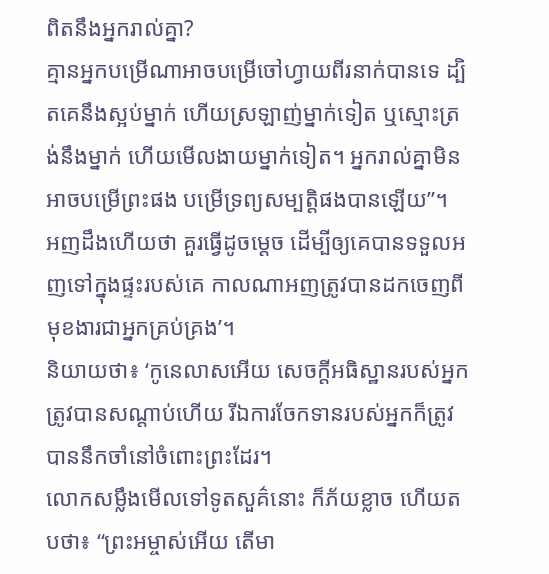ពិតនឹងអ្នករាល់គ្នា?
គ្មានអ្នកបម្រើណាអាចបម្រើចៅហ្វាយពីរនាក់បានទេ ដ្បិតគេនឹងស្អប់ម្នាក់ ហើយស្រឡាញ់ម្នាក់ទៀត ឬស្មោះត្រង់នឹងម្នាក់ ហើយមើលងាយម្នាក់ទៀត។ អ្នករាល់គ្នាមិនអាចបម្រើព្រះផង បម្រើទ្រព្យសម្បត្តិផងបានឡើយ”។
អញដឹងហើយថា គួរធ្វើដូចម្ដេច ដើម្បីឲ្យគេបានទទួលអញទៅក្នុងផ្ទះរបស់គេ កាលណាអញត្រូវបានដកចេញពីមុខងារជាអ្នកគ្រប់គ្រង’។
និយាយថា៖ ‘កូនេលាសអើយ សេចក្ដីអធិស្ឋានរបស់អ្នកត្រូវបានសណ្ដាប់ហើយ រីឯការចែកទានរបស់អ្នកក៏ត្រូវបាននឹកចាំនៅចំពោះព្រះដែរ។
លោកសម្លឹងមើលទៅទូតសួគ៌នោះ ក៏ភ័យខ្លាច ហើយតបថា៖ “ព្រះអម្ចាស់អើយ តើមា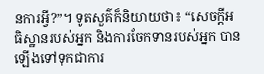នការអ្វី?”។ ទូតសួគ៌ក៏និយាយថា៖ “សេចក្ដីអធិស្ឋានរបស់អ្នក និងការចែកទានរបស់អ្នក បានឡើងទៅទុកជាការ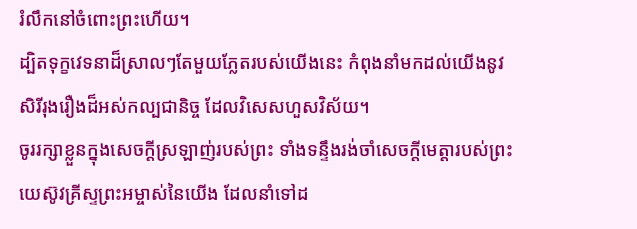រំលឹកនៅចំពោះព្រះហើយ។
ដ្បិតទុក្ខវេទនាដ៏ស្រាលៗតែមួយភ្លែតរបស់យើងនេះ កំពុងនាំមកដល់យើងនូវសិរីរុងរឿងដ៏អស់កល្បជានិច្ច ដែលវិសេសហួសវិស័យ។
ចូររក្សាខ្លួនក្នុងសេចក្ដីស្រឡាញ់របស់ព្រះ ទាំងទន្ទឹងរង់ចាំសេចក្ដីមេត្តារបស់ព្រះយេស៊ូវគ្រីស្ទព្រះអម្ចាស់នៃយើង ដែលនាំទៅដ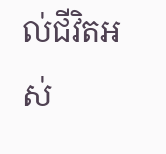ល់ជីវិតអស់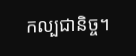កល្បជានិច្ច។